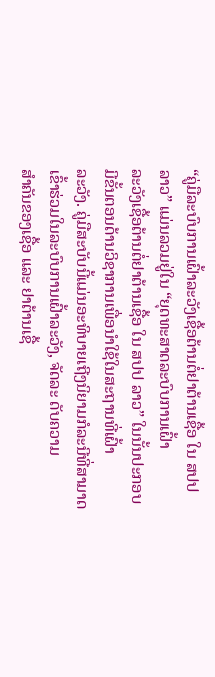“ຄູ່ມືລະບົບການເຝົ້າລະວັງເຊື້ອຕ້ານຕໍ່ຢາຕ້ານເຊື້ອ ໃນ ສປປ ລາວ” ແມ່ນລວມຢູ່ໃນ “ຍຸດທະສາດລະບົບການເຝົ້າ
ລະວັງເຊື້ອຕ້ານຕໍ່ຢາຕ້ານເຊື້ອ ໃນ ສປປ ລາວ” ໃນນັ້ນປະກອບມີຂັ້ນຕອນດ້ານວິຊາການເພື່ອນໍາໃຊ້ໃນສະຖານທີ່ເຝົ້າ
ລະວັງ. ຄູ່ມືສະບັບນີ້ແມ່ນອະທິບາຍເຖີງນິຍາມກໍລະນີທີ່ສາມາດເຂົ້າຮ່ວມໃນລະບົບການເຝົ້າລະວັງ, ຈັດລະ ດັບຄວາມ
ສໍາຄັນຂອງເຊື້ອ ແລະ ຢາຕ້ານເຊື້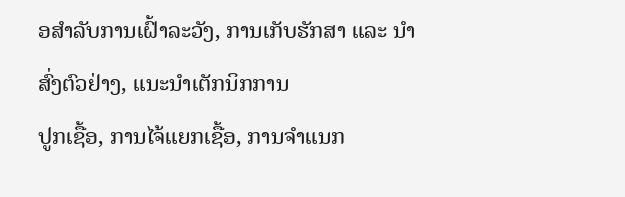ອສໍາລັບການເຝົ້າລະວັງ, ການເກັບຮັກສາ ແລະ ນໍາສົ່ງຕົວຢ່າງ, ແນະນໍາເຕັກນິກການ
ປູກເຊື້ອ, ການໄຈ້ແຍກເຊື້ອ, ການຈໍາແນກ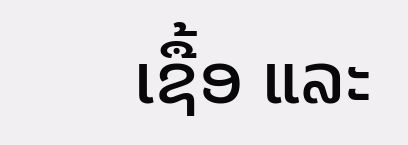ເຊື້ອ ແລະ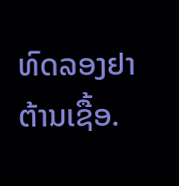ທົດລອງຢາຕ້ານເຊື້ອ.